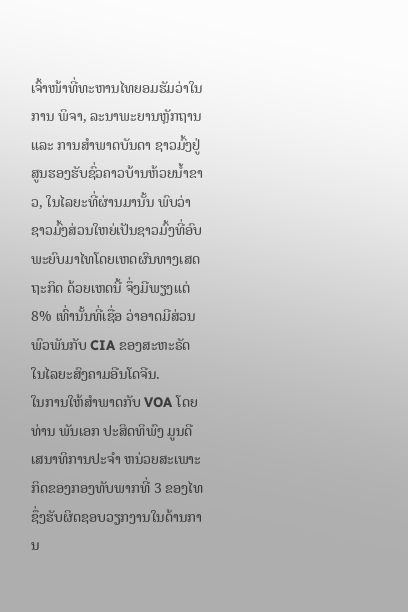ເຈົ້າໜ້າທີ່ທະຫານໄທຍອມຮັມວ່າໃນການ ພິຈາ, ລະນາພະຍານຫຼັກຖານ ແລະ ການສຳພາດບັນດາ ຊາວມົ້ງຢູ່ສູນຮອງຮັບຊົ່ວຄາວບ້ານຫ້ວຍນ້ຳຂາວ, ໃນໄລຍະທີ່ຜ່ານມານັ້ນ ພົບວ່າຊາວມົ້ງສ່ວນໃຫຍ່ເປັນຊາວມົ້ງທີ່ອົບພະຍົບມາໄທໂດຍເຫດຜົນທາງເສດຖະກິດ ດ້ວຍເຫດນີ້ ຈຶ່ງມີພຽງແຕ່ 8% ເທົ່ານັ້ນທີ່ເຊື່ອ ວ່າອາດມີສ່ວນພົວພັນກັບ CIA ຂອງສະຫະຣັດໃນໄລຍະສົງຄາມອີນໂດຈີນ.
ໃນການໃຫ້ສຳພາດກັບ VOA ໂດຍ ທ່ານ ພັນເອກ ປະສິດທິພົງ ມູນດີ ເສນາທິການປະຈຳ ຫນ່ວຍສະເພາະກິດຂອງກອງທັບພາກທີ່ 3 ຂອງໄທ ຊຶ່ງຮັບຜິດຊອບວຽກງານໃນດ້ານການ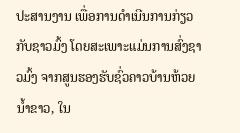ປະສານງານ ເພື່ອການດຳເນີນການກ່ຽວກັບຊາວມົ້ງ ໂດຍສະເພາະແມ່ນການສົ່ງຊາວມົ້ງ ຈາກສູນຮອງຮັບຊົ່ວຄາວບ້ານຫ້ວຍນ້ຳຂາວ, ໃນ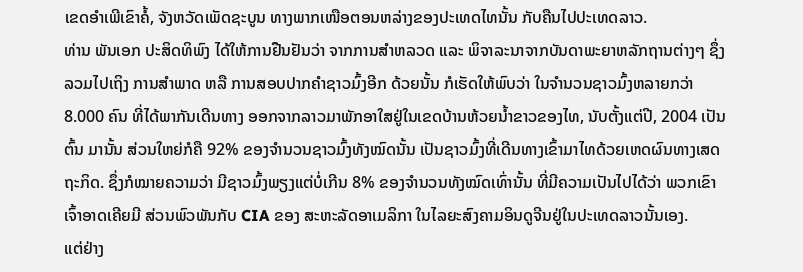ເຂດອຳເພີເຂົາຄໍ້, ຈັງຫວັດເພັດຊະບູນ ທາງພາກເໜືອຕອນຫລ່າງຂອງປະເທດໄທນັ້ນ ກັບຄືນໄປປະເທດລາວ.
ທ່ານ ພັນເອກ ປະສິດທິພົງ ໄດ້ໃຫ້ການຢືນຢັນວ່າ ຈາກການສຳຫລວດ ແລະ ພິຈາລະນາຈາກບັນດາພະຍາຫລັກຖານຕ່າງໆ ຊຶ່ງລວມໄປເຖິງ ການສຳພາດ ຫລື ການສອບປາກຄຳຊາວມົ້ງອີກ ດ້ວຍນັ້ນ ກໍເຮັດໃຫ້ພົບວ່າ ໃນຈຳນວນຊາວມົ້ງຫລາຍກວ່າ 8.000 ຄົນ ທີ່ໄດ້ພາກັນເດີນທາງ ອອກຈາກລາວມາພັກອາໃສຢູ່ໃນເຂດບ້ານຫ້ວຍນ້ຳຂາວຂອງໄທ, ນັບຕັ້ງແຕ່ປີ, 2004 ເປັນຕົ້ນ ມານັ້ນ ສ່ວນໃຫຍ່ກໍຄື 92% ຂອງຈຳນວນຊາວມົ້ງທັງໝົດນັ້ນ ເປັນຊາວມົ້ງທີ່ເດີນທາງເຂົ້າມາໄທດ້ວຍເຫດຜົນທາງເສດຖະກິດ. ຊຶ່ງກໍໝາຍຄວາມວ່າ ມີຊາວມົ້ງພຽງແຕ່ບໍ່ເກີນ 8% ຂອງຈຳນວນທັງໝົດເທົ່ານັ້ນ ທີ່ມີຄວາມເປັນໄປໄດ້ວ່າ ພວກເຂົາເຈົ້າອາດເຄີຍມີ ສ່ວນພົວພັນກັບ CIA ຂອງ ສະຫະລັດອາເມລິກາ ໃນໄລຍະສົງຄາມອິນດູຈີນຢູ່ໃນປະເທດລາວນັ້ນເອງ.
ແຕ່ຢ່າງ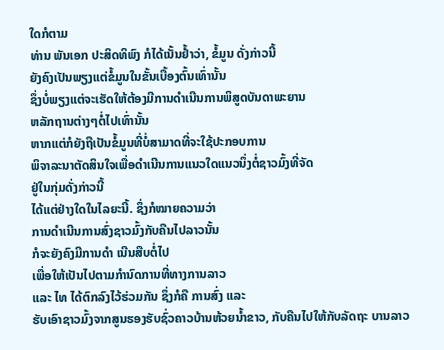ໃດກໍຕາມ
ທ່ານ ພັນເອກ ປະສິດທິພົງ ກໍໄດ້ເນັ້ນຢ້ຳວ່າ, ຂໍ້ມູນ ດັ່ງກ່າວນີ້
ຍັງຄົງເປັນພຽງແຕ່ຂໍ້ມູນໃນຂັ້ນເບື້ອງຕົ້ນເທົ່ານັ້ນ
ຊຶ່ງບໍ່ພຽງແຕ່ຈະເຮັດໃຫ້ຕ້ອງມີການດຳເນີນການພິສູດບັນດາພະຍານ
ຫລັກຖານຕ່າງໆຕໍ່ໄປເທົ່ານັ້ນ
ຫາກແຕ່ກໍຍັງຖືເປັນຂໍ້ມູນທີ່ບໍ່ສາມາດທີ່ຈະໃຊ້ປະກອບການ
ພິຈາລະນາຕັດສິນໃຈເພື່ອດຳເນີນການແນວໃດແນວນຶ່ງຕໍ່ຊາວມົ້ງທີ່ຈັດ
ຢູ່ໃນກຸ່ມດັ່ງກ່າວນີ້
ໄດ້ແຕ່ຢ່າງໃດໃນໄລຍະນີ້. ຊຶ່ງກໍໝາຍຄວາມວ່າ
ການດຳເນີນການສົ່ງຊາວມົ້ງກັບຄືນໄປລາວນັ້ນ
ກໍຈະຍັງຄົງມີການດຳ ເນີນສືບຕໍ່ໄປ
ເພື່ອໃຫ້ເປັນໄປຕາມກຳນົດການທີ່ທາງການລາວ
ແລະ ໄທ ໄດ້ຕົກລົງໄວ້ຮ່ວມກັນ ຊຶ່ງກໍຄື ການສົ່ງ ແລະ
ຮັບເອົາຊາວມົ້ງຈາກສູນຮອງຮັບຊົ່ວຄາວບ້ານຫ້ວຍນ້ຳຂາວ, ກັບຄືນໄປໃຫ້ກັບລັດຖະ ບານລາວ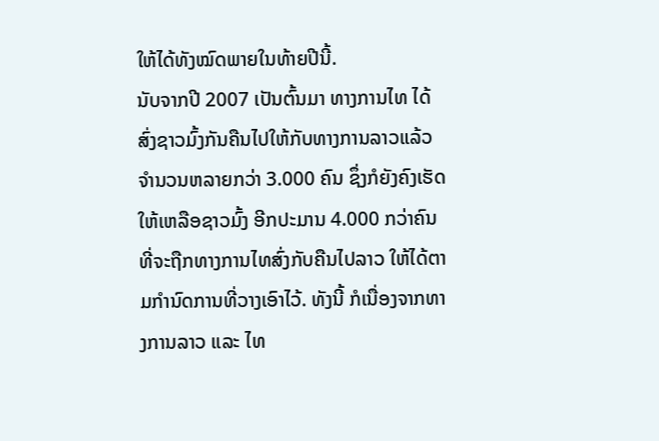ໃຫ້ໄດ້ທັງໝົດພາຍໃນທ້າຍປີນີ້.
ນັບຈາກປີ 2007 ເປັນຕົ້ນມາ ທາງການໄທ ໄດ້ສົ່ງຊາວມົ້ງກັນຄືນໄປໃຫ້ກັບທາງການລາວແລ້ວ ຈຳນວນຫລາຍກວ່າ 3.000 ຄົນ ຊຶ່ງກໍຍັງຄົງເຮັດໃຫ້ເຫລືອຊາວມົ້ງ ອີກປະມານ 4.000 ກວ່າຄົນ ທີ່ຈະຖືກທາງການໄທສົ່ງກັບຄືນໄປລາວ ໃຫ້ໄດ້ຕາມກຳນົດການທີ່ວາງເອົາໄວ້. ທັງນີ້ ກໍເນື່ອງຈາກທາງການລາວ ແລະ ໄທ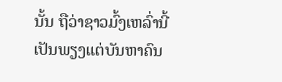ນັ້ນ ຖືວ່າຊາວມົ້ງເຫລົ່ານີ້ ເປັນພຽງແຕ່ບັນຫາຄົນ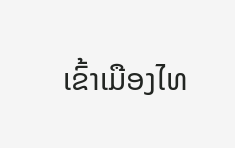ເຂົ້າເມືອງໄທ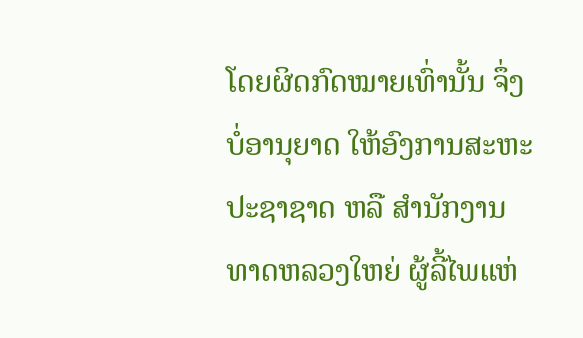ໂດຍຜິດກົດໝາຍເທົ່ານັ້ນ ຈຶ່ງບໍ່ອານຸຍາດ ໃຫ້ອົງການສະຫະປະຊາຊາດ ຫລື ສຳນັກງານທາດຫລວງໃຫຍ່ ຜູ້ລີ້ໄພແຫ່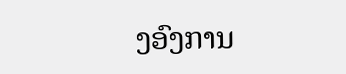ງອົງການ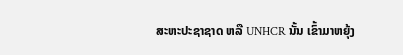ສະຫະປະຊາຊາດ ຫລື UNHCR ນັ້ນ ເຂົ້າມາຫຍຸ້ງ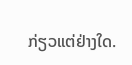ກ່ຽວແຕ່ຢ່າງໃດ.